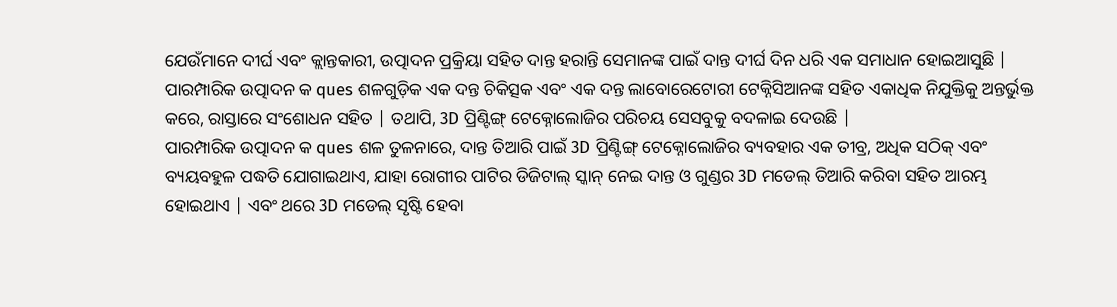ଯେଉଁମାନେ ଦୀର୍ଘ ଏବଂ କ୍ଲାନ୍ତକାରୀ, ଉତ୍ପାଦନ ପ୍ରକ୍ରିୟା ସହିତ ଦାନ୍ତ ହରାନ୍ତି ସେମାନଙ୍କ ପାଇଁ ଦାନ୍ତ ଦୀର୍ଘ ଦିନ ଧରି ଏକ ସମାଧାନ ହୋଇଆସୁଛି | ପାରମ୍ପାରିକ ଉତ୍ପାଦନ କ ques ଶଳଗୁଡ଼ିକ ଏକ ଦନ୍ତ ଚିକିତ୍ସକ ଏବଂ ଏକ ଦନ୍ତ ଲାବୋରେଟୋରୀ ଟେକ୍ନିସିଆନଙ୍କ ସହିତ ଏକାଧିକ ନିଯୁକ୍ତିକୁ ଅନ୍ତର୍ଭୁକ୍ତ କରେ, ରାସ୍ତାରେ ସଂଶୋଧନ ସହିତ | ତଥାପି, 3D ପ୍ରିଣ୍ଟିଙ୍ଗ୍ ଟେକ୍ନୋଲୋଜିର ପରିଚୟ ସେସବୁକୁ ବଦଳାଇ ଦେଉଛି |
ପାରମ୍ପାରିକ ଉତ୍ପାଦନ କ ques ଶଳ ତୁଳନାରେ, ଦାନ୍ତ ତିଆରି ପାଇଁ 3D ପ୍ରିଣ୍ଟିଙ୍ଗ୍ ଟେକ୍ନୋଲୋଜିର ବ୍ୟବହାର ଏକ ତୀବ୍ର, ଅଧିକ ସଠିକ୍ ଏବଂ ବ୍ୟୟବହୁଳ ପଦ୍ଧତି ଯୋଗାଇଥାଏ, ଯାହା ରୋଗୀର ପାଟିର ଡିଜିଟାଲ୍ ସ୍କାନ୍ ନେଇ ଦାନ୍ତ ଓ ଗୁଣ୍ଡର 3D ମଡେଲ୍ ତିଆରି କରିବା ସହିତ ଆରମ୍ଭ ହୋଇଥାଏ | ଏବଂ ଥରେ 3D ମଡେଲ୍ ସୃଷ୍ଟି ହେବା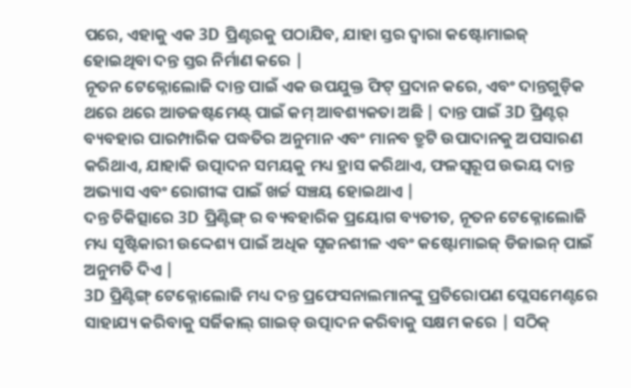ପରେ, ଏହାକୁ ଏକ 3D ପ୍ରିଣ୍ଟରକୁ ପଠାଯିବ, ଯାହା ସ୍ତର ଦ୍ୱାରା କଷ୍ଟୋମାଇଜ୍ ହୋଇଥିବା ଦନ୍ତ ସ୍ତର ନିର୍ମାଣ କରେ |
ନୂତନ ଟେକ୍ନୋଲୋଜି ଦାନ୍ତ ପାଇଁ ଏକ ଉପଯୁକ୍ତ ଫିଟ୍ ପ୍ରଦାନ କରେ, ଏବଂ ଦାନ୍ତଗୁଡ଼ିକ ଥରେ ଥରେ ଆଡଜଷ୍ଟମେଣ୍ଟ୍ ପାଇଁ କମ୍ ଆବଶ୍ୟକତା ଅଛି | ଦାନ୍ତ ପାଇଁ 3D ପ୍ରିଣ୍ଟର୍ ବ୍ୟବହାର ପାରମ୍ପାରିକ ପଦ୍ଧତିର ଅନୁମାନ ଏବଂ ମାନବ ତ୍ରୁଟି ଉପାଦାନକୁ ଅପସାରଣ କରିଥାଏ, ଯାହାକି ଉତ୍ପାଦନ ସମୟକୁ ମଧ୍ୟ ହ୍ରାସ କରିଥାଏ, ଫଳସ୍ୱରୂପ ଉଭୟ ଦାନ୍ତ ଅଭ୍ୟାସ ଏବଂ ରୋଗୀଙ୍କ ପାଇଁ ଖର୍ଚ୍ଚ ସଞ୍ଚୟ ହୋଇଥାଏ |
ଦନ୍ତ ଚିକିତ୍ସାରେ 3D ପ୍ରିଣ୍ଟିଙ୍ଗ୍ ର ବ୍ୟବହାରିକ ପ୍ରୟୋଗ ବ୍ୟତୀତ, ନୂତନ ଟେକ୍ନୋଲୋଜି ମଧ୍ୟ ସୃଷ୍ଟିକାରୀ ଉଦ୍ଦେଶ୍ୟ ପାଇଁ ଅଧିକ ସୃଜନଶୀଳ ଏବଂ କଷ୍ଟୋମାଇଜ୍ ଡିଜାଇନ୍ ପାଇଁ ଅନୁମତି ଦିଏ |
3D ପ୍ରିଣ୍ଟିଙ୍ଗ୍ ଟେକ୍ନୋଲୋଜି ମଧ୍ୟ ଦନ୍ତ ପ୍ରଫେସନାଲମାନଙ୍କୁ ପ୍ରତିରୋପଣ ପ୍ଲେସମେଣ୍ଟରେ ସାହାଯ୍ୟ କରିବାକୁ ସର୍ଜିକାଲ୍ ଗାଇଡ୍ ଉତ୍ପାଦନ କରିବାକୁ ସକ୍ଷମ କରେ | ସଠିକ୍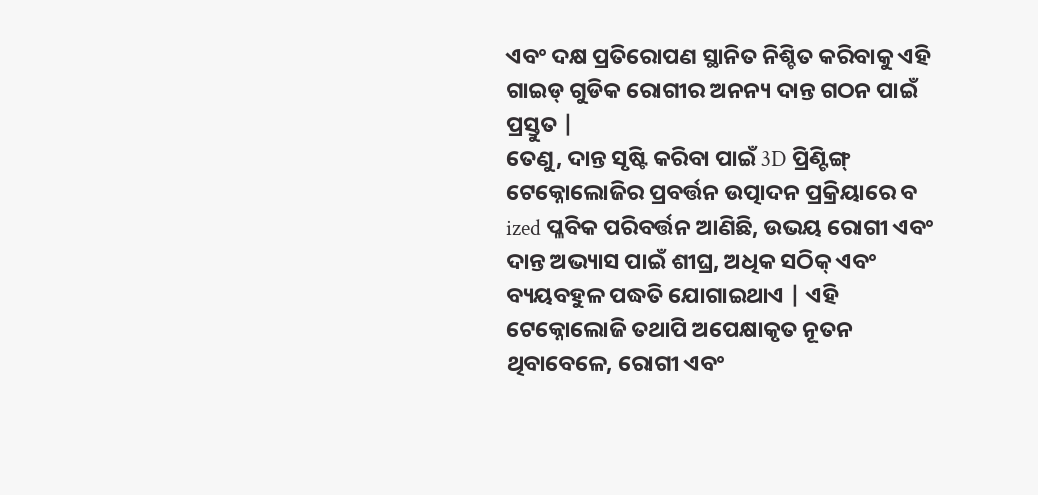ଏବଂ ଦକ୍ଷ ପ୍ରତିରୋପଣ ସ୍ଥାନିତ ନିଶ୍ଚିତ କରିବାକୁ ଏହି ଗାଇଡ୍ ଗୁଡିକ ରୋଗୀର ଅନନ୍ୟ ଦାନ୍ତ ଗଠନ ପାଇଁ ପ୍ରସ୍ତୁତ |
ତେଣୁ, ଦାନ୍ତ ସୃଷ୍ଟି କରିବା ପାଇଁ 3D ପ୍ରିଣ୍ଟିଙ୍ଗ୍ ଟେକ୍ନୋଲୋଜିର ପ୍ରବର୍ତ୍ତନ ଉତ୍ପାଦନ ପ୍ରକ୍ରିୟାରେ ବ ized ପ୍ଳବିକ ପରିବର୍ତ୍ତନ ଆଣିଛି, ଉଭୟ ରୋଗୀ ଏବଂ ଦାନ୍ତ ଅଭ୍ୟାସ ପାଇଁ ଶୀଘ୍ର, ଅଧିକ ସଠିକ୍ ଏବଂ ବ୍ୟୟବହୁଳ ପଦ୍ଧତି ଯୋଗାଇଥାଏ | ଏହି ଟେକ୍ନୋଲୋଜି ତଥାପି ଅପେକ୍ଷାକୃତ ନୂତନ ଥିବାବେଳେ, ରୋଗୀ ଏବଂ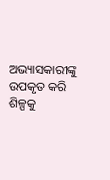ଅଭ୍ୟାସକାରୀଙ୍କୁ ଉପକୃତ କରି ଶିଳ୍ପକୁ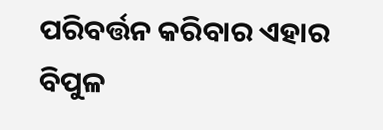ପରିବର୍ତ୍ତନ କରିବାର ଏହାର ବିପୁଳ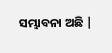ସମ୍ଭାବନା ଅଛି |